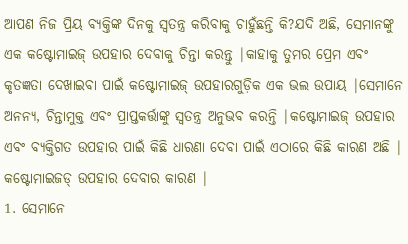ଆପଣ ନିଜ ପ୍ରିୟ ବ୍ୟକ୍ତିଙ୍କ ଦିନକୁ ସ୍ୱତନ୍ତ୍ର କରିବାକୁ ଚାହୁଁଛନ୍ତି କି?ଯଦି ଅଛି, ସେମାନଙ୍କୁ ଏକ କଷ୍ଟୋମାଇଜ୍ ଉପହାର ଦେବାକୁ ଚିନ୍ତା କରନ୍ତୁ |କାହାକୁ ତୁମର ପ୍ରେମ ଏବଂ କୃତଜ୍ଞତା ଦେଖାଇବା ପାଇଁ କଷ୍ଟୋମାଇଜ୍ ଉପହାରଗୁଡ଼ିକ ଏକ ଭଲ ଉପାୟ |ସେମାନେ ଅନନ୍ୟ, ଚିନ୍ତାମୁକ୍ତ ଏବଂ ପ୍ରାପ୍ତକର୍ତ୍ତାଙ୍କୁ ସ୍ୱତନ୍ତ୍ର ଅନୁଭବ କରନ୍ତି |କଷ୍ଟୋମାଇଜ୍ ଉପହାର ଏବଂ ବ୍ୟକ୍ତିଗତ ଉପହାର ପାଇଁ କିଛି ଧାରଣା ଦେବା ପାଇଁ ଏଠାରେ କିଛି କାରଣ ଅଛି |
କଷ୍ଟୋମାଇଜଡ୍ ଉପହାର ଦେବାର କାରଣ |
1. ସେମାନେ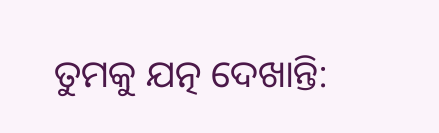ତୁମକୁ ଯତ୍ନ ଦେଖାନ୍ତି: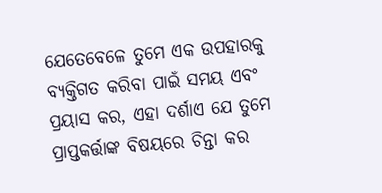ଯେତେବେଳେ ତୁମେ ଏକ ଉପହାରକୁ ବ୍ୟକ୍ତିଗତ କରିବା ପାଇଁ ସମୟ ଏବଂ ପ୍ରୟାସ କର, ଏହା ଦର୍ଶାଏ ଯେ ତୁମେ ପ୍ରାପ୍ତକର୍ତ୍ତାଙ୍କ ବିଷୟରେ ଚିନ୍ତା କର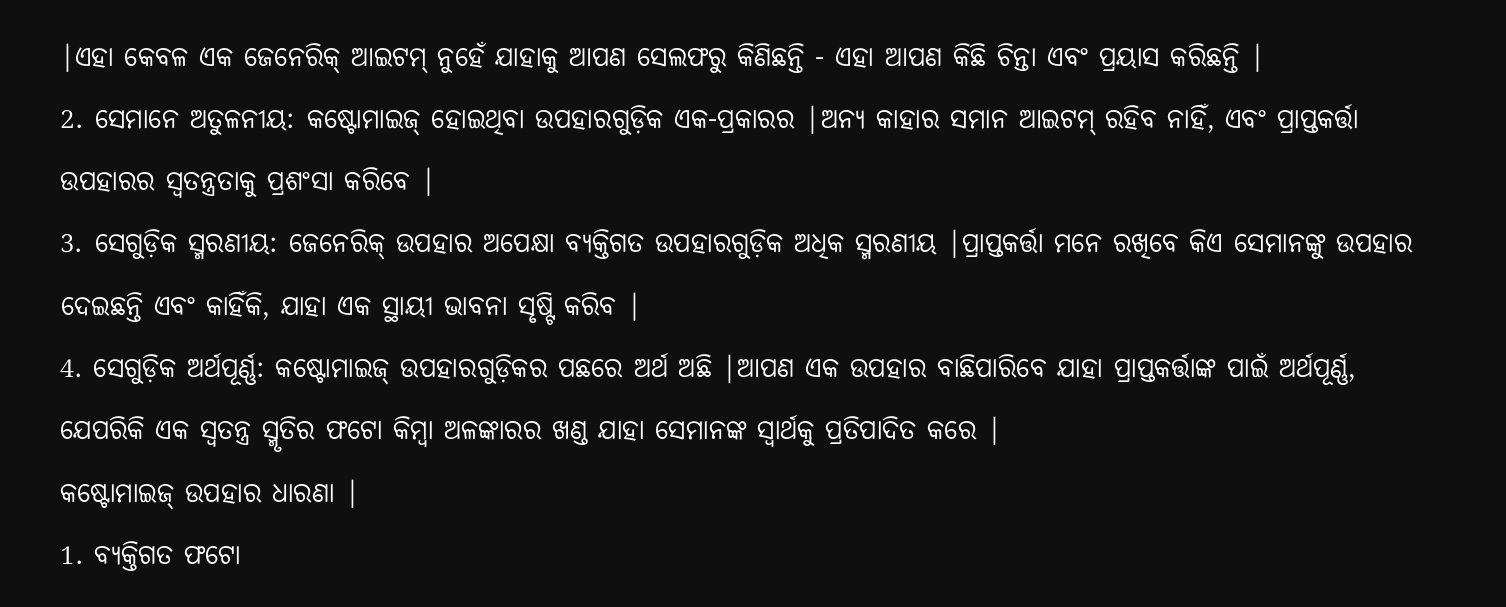|ଏହା କେବଳ ଏକ ଜେନେରିକ୍ ଆଇଟମ୍ ନୁହେଁ ଯାହାକୁ ଆପଣ ସେଲଫରୁ କିଣିଛନ୍ତି - ଏହା ଆପଣ କିଛି ଚିନ୍ତା ଏବଂ ପ୍ରୟାସ କରିଛନ୍ତି |
2. ସେମାନେ ଅତୁଳନୀୟ: କଷ୍ଟୋମାଇଜ୍ ହୋଇଥିବା ଉପହାରଗୁଡ଼ିକ ଏକ-ପ୍ରକାରର |ଅନ୍ୟ କାହାର ସମାନ ଆଇଟମ୍ ରହିବ ନାହିଁ, ଏବଂ ପ୍ରାପ୍ତକର୍ତ୍ତା ଉପହାରର ସ୍ୱତନ୍ତ୍ରତାକୁ ପ୍ରଶଂସା କରିବେ |
3. ସେଗୁଡ଼ିକ ସ୍ମରଣୀୟ: ଜେନେରିକ୍ ଉପହାର ଅପେକ୍ଷା ବ୍ୟକ୍ତିଗତ ଉପହାରଗୁଡ଼ିକ ଅଧିକ ସ୍ମରଣୀୟ |ପ୍ରାପ୍ତକର୍ତ୍ତା ମନେ ରଖିବେ କିଏ ସେମାନଙ୍କୁ ଉପହାର ଦେଇଛନ୍ତି ଏବଂ କାହିଁକି, ଯାହା ଏକ ସ୍ଥାୟୀ ଭାବନା ସୃଷ୍ଟି କରିବ |
4. ସେଗୁଡ଼ିକ ଅର୍ଥପୂର୍ଣ୍ଣ: କଷ୍ଟୋମାଇଜ୍ ଉପହାରଗୁଡ଼ିକର ପଛରେ ଅର୍ଥ ଅଛି |ଆପଣ ଏକ ଉପହାର ବାଛିପାରିବେ ଯାହା ପ୍ରାପ୍ତକର୍ତ୍ତାଙ୍କ ପାଇଁ ଅର୍ଥପୂର୍ଣ୍ଣ, ଯେପରିକି ଏକ ସ୍ୱତନ୍ତ୍ର ସ୍ମୃତିର ଫଟୋ କିମ୍ବା ଅଳଙ୍କାରର ଖଣ୍ଡ ଯାହା ସେମାନଙ୍କ ସ୍ୱାର୍ଥକୁ ପ୍ରତିପାଦିତ କରେ |
କଷ୍ଟୋମାଇଜ୍ ଉପହାର ଧାରଣା |
1. ବ୍ୟକ୍ତିଗତ ଫଟୋ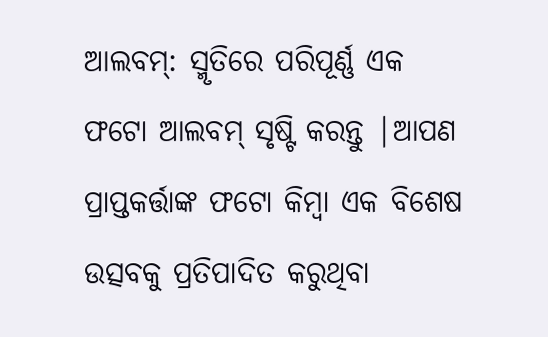ଆଲବମ୍: ସ୍ମୃତିରେ ପରିପୂର୍ଣ୍ଣ ଏକ ଫଟୋ ଆଲବମ୍ ସୃଷ୍ଟି କରନ୍ତୁ |ଆପଣ ପ୍ରାପ୍ତକର୍ତ୍ତାଙ୍କ ଫଟୋ କିମ୍ବା ଏକ ବିଶେଷ ଉତ୍ସବକୁ ପ୍ରତିପାଦିତ କରୁଥିବା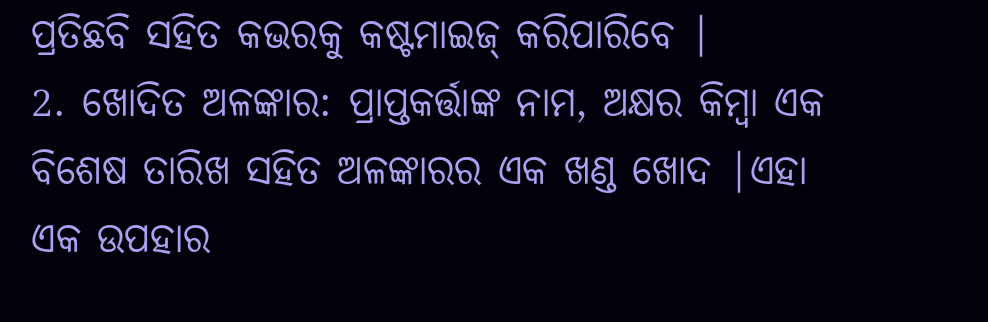ପ୍ରତିଛବି ସହିତ କଭରକୁ କଷ୍ଟମାଇଜ୍ କରିପାରିବେ |
2. ଖୋଦିତ ଅଳଙ୍କାର: ପ୍ରାପ୍ତକର୍ତ୍ତାଙ୍କ ନାମ, ଅକ୍ଷର କିମ୍ବା ଏକ ବିଶେଷ ତାରିଖ ସହିତ ଅଳଙ୍କାରର ଏକ ଖଣ୍ଡ ଖୋଦ |ଏହା ଏକ ଉପହାର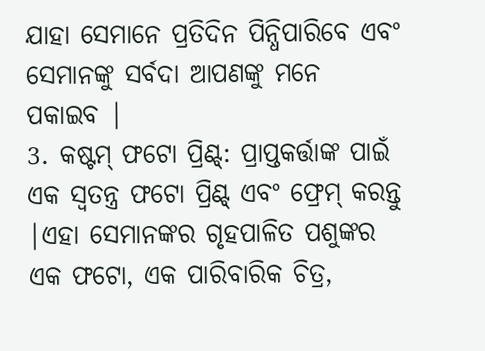ଯାହା ସେମାନେ ପ୍ରତିଦିନ ପିନ୍ଧିପାରିବେ ଏବଂ ସେମାନଙ୍କୁ ସର୍ବଦା ଆପଣଙ୍କୁ ମନେ ପକାଇବ |
3. କଷ୍ଟମ୍ ଫଟୋ ପ୍ରିଣ୍ଟ୍: ପ୍ରାପ୍ତକର୍ତ୍ତାଙ୍କ ପାଇଁ ଏକ ସ୍ୱତନ୍ତ୍ର ଫଟୋ ପ୍ରିଣ୍ଟ୍ ଏବଂ ଫ୍ରେମ୍ କରନ୍ତୁ |ଏହା ସେମାନଙ୍କର ଗୃହପାଳିତ ପଶୁଙ୍କର ଏକ ଫଟୋ, ଏକ ପାରିବାରିକ ଚିତ୍ର,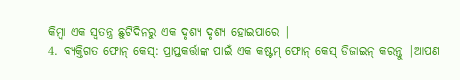କିମ୍ବା ଏକ ସ୍ୱତନ୍ତ୍ର ଛୁଟିଦିନରୁ ଏକ ଦୃଶ୍ୟ ଦୃଶ୍ୟ ହୋଇପାରେ |
4. ବ୍ୟକ୍ତିଗତ ଫୋନ୍ କେସ୍: ପ୍ରାପ୍ତକର୍ତ୍ତାଙ୍କ ପାଇଁ ଏକ କଷ୍ଟମ୍ ଫୋନ୍ କେସ୍ ଡିଜାଇନ୍ କରନ୍ତୁ |ଆପଣ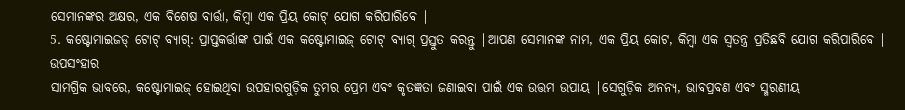ସେମାନଙ୍କର ଅକ୍ଷର, ଏକ ବିଶେଷ ବାର୍ତ୍ତା, କିମ୍ବା ଏକ ପ୍ରିୟ କୋଟ୍ ଯୋଗ କରିପାରିବେ |
5. କଷ୍ଟୋମାଇଜଡ୍ ଟୋଟ୍ ବ୍ୟାଗ୍: ପ୍ରାପ୍ତକର୍ତ୍ତାଙ୍କ ପାଇଁ ଏକ କଷ୍ଟୋମାଇଜ୍ ଟୋଟ୍ ବ୍ୟାଗ୍ ପ୍ରସ୍ତୁତ କରନ୍ତୁ |ଆପଣ ସେମାନଙ୍କ ନାମ, ଏକ ପ୍ରିୟ କୋଟ, କିମ୍ବା ଏକ ସ୍ୱତନ୍ତ୍ର ପ୍ରତିଛବି ଯୋଗ କରିପାରିବେ |
ଉପସଂହାର
ସାମଗ୍ରିକ ଭାବରେ, କଷ୍ଟୋମାଇଜ୍ ହୋଇଥିବା ଉପହାରଗୁଡ଼ିକ ତୁମର ପ୍ରେମ ଏବଂ କୃତଜ୍ଞତା ଜଣାଇବା ପାଇଁ ଏକ ଉତ୍ତମ ଉପାୟ |ସେଗୁଡ଼ିକ ଅନନ୍ୟ, ଭାବପ୍ରବଣ ଏବଂ ସ୍ମରଣୀୟ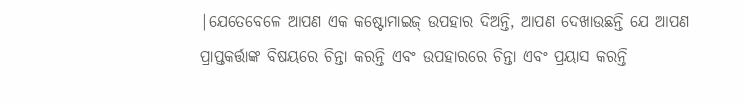|ଯେତେବେଳେ ଆପଣ ଏକ କଷ୍ଟୋମାଇଜ୍ ଉପହାର ଦିଅନ୍ତି, ଆପଣ ଦେଖାଉଛନ୍ତି ଯେ ଆପଣ ପ୍ରାପ୍ତକର୍ତ୍ତାଙ୍କ ବିଷୟରେ ଚିନ୍ତା କରନ୍ତି ଏବଂ ଉପହାରରେ ଚିନ୍ତା ଏବଂ ପ୍ରୟାସ କରନ୍ତି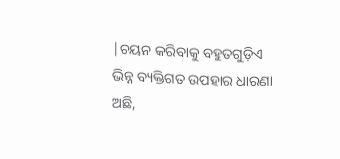|ଚୟନ କରିବାକୁ ବହୁତଗୁଡ଼ିଏ ଭିନ୍ନ ବ୍ୟକ୍ତିଗତ ଉପହାର ଧାରଣା ଅଛି,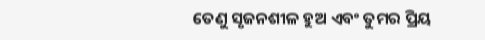ତେଣୁ ସୃଜନଶୀଳ ହୁଅ ଏବଂ ତୁମର ପ୍ରିୟ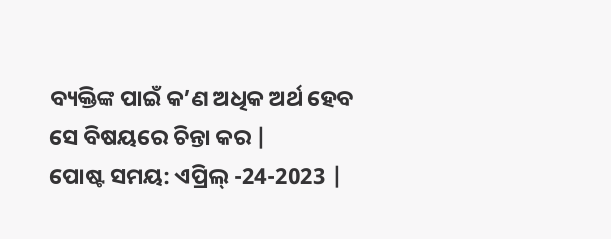ବ୍ୟକ୍ତିଙ୍କ ପାଇଁ କ’ଣ ଅଧିକ ଅର୍ଥ ହେବ ସେ ବିଷୟରେ ଚିନ୍ତା କର |
ପୋଷ୍ଟ ସମୟ: ଏପ୍ରିଲ୍ -24-2023 |